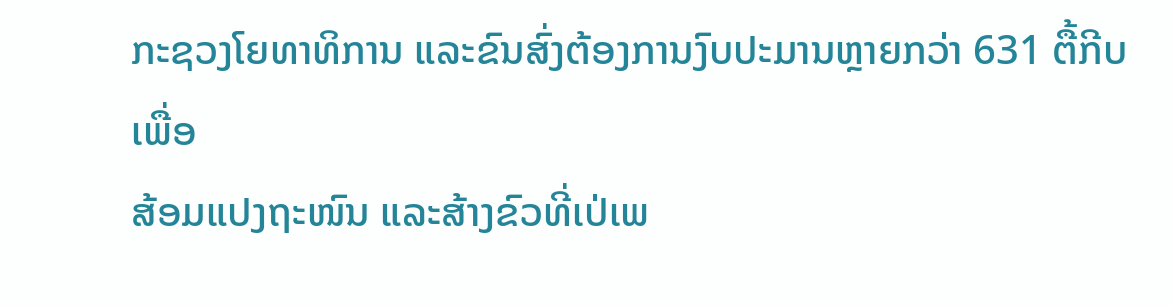ກະຊວງໂຍທາທິການ ແລະຂົນສົ່ງຕ້ອງການງົບປະມານຫຼາຍກວ່າ 631 ຕື້ກີບ ເພື່ອ
ສ້ອມແປງຖະໜົນ ແລະສ້າງຂົວທີ່ເປ່ເພ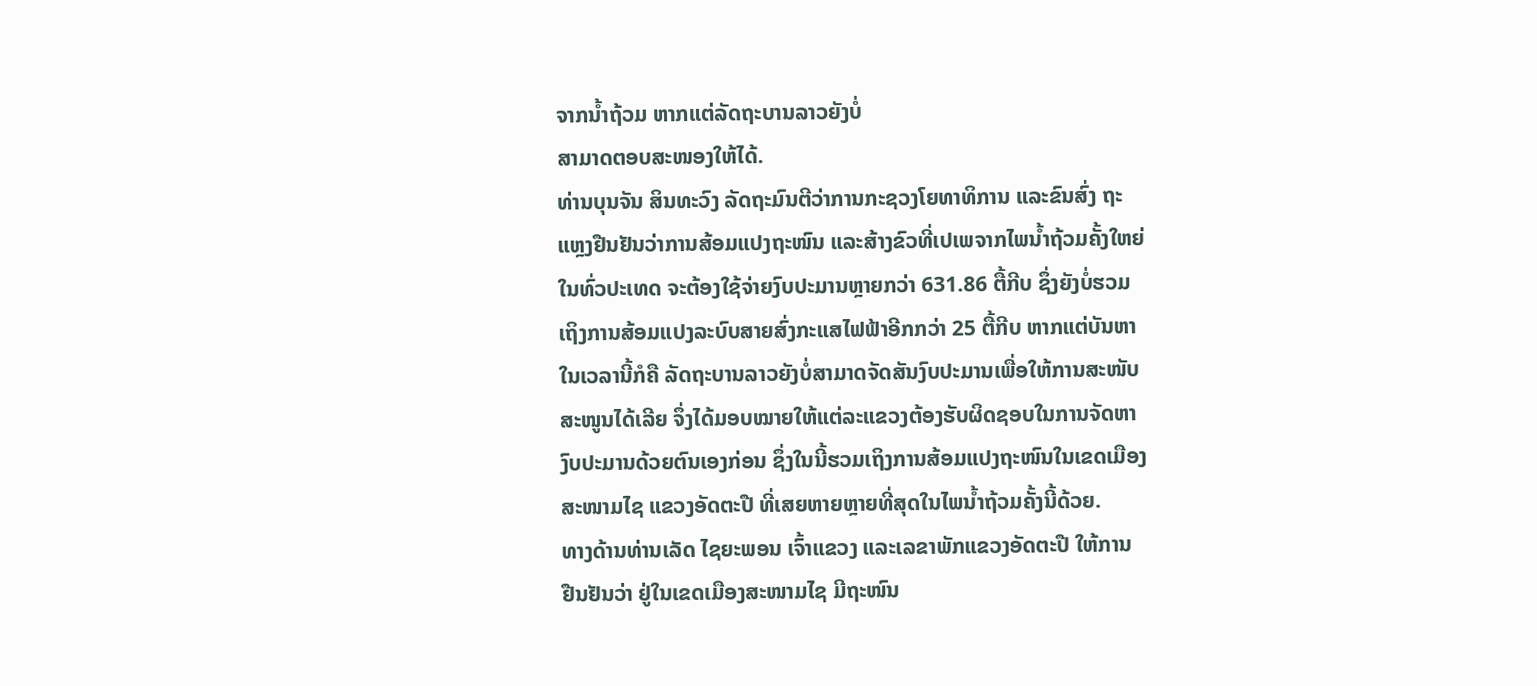ຈາກນ້ຳຖ້ວມ ຫາກແຕ່ລັດຖະບານລາວຍັງບໍ່
ສາມາດຕອບສະໜອງໃຫ້ໄດ້.
ທ່ານບຸນຈັນ ສິນທະວົງ ລັດຖະມົນຕີວ່າການກະຊວງໂຍທາທິການ ແລະຂົນສົ່ງ ຖະ
ແຫຼງຢືນຢັນວ່າການສ້ອມແປງຖະໜົນ ແລະສ້າງຂົວທີ່ເປເພຈາກໄພນ້ຳຖ້ວມຄັ້ງໃຫຍ່
ໃນທົ່ວປະເທດ ຈະຕ້ອງໃຊ້ຈ່າຍງົບປະມານຫຼາຍກວ່າ 631.86 ຕື້ກີບ ຊຶ່ງຍັງບໍ່ຮວມ
ເຖິງການສ້ອມແປງລະບົບສາຍສົ່ງກະແສໄຟຟ້າອີກກວ່າ 25 ຕື້ກີບ ຫາກແຕ່ບັນຫາ
ໃນເວລານີ້ກໍຄື ລັດຖະບານລາວຍັງບໍ່ສາມາດຈັດສັນງົບປະມານເພື່ອໃຫ້ການສະໜັບ
ສະໜູນໄດ້ເລີຍ ຈຶ່ງໄດ້ມອບໝາຍໃຫ້ແຕ່ລະແຂວງຕ້ອງຮັບຜິດຊອບໃນການຈັດຫາ
ງົບປະມານດ້ວຍຕົນເອງກ່ອນ ຊຶ່ງໃນນີ້ຮວມເຖິງການສ້ອມແປງຖະໜົນໃນເຂດເມືອງ
ສະໜາມໄຊ ແຂວງອັດຕະປື ທີ່ເສຍຫາຍຫຼາຍທີ່ສຸດໃນໄພນ້ຳຖ້ວມຄັ້ງນີ້ດ້ວຍ.
ທາງດ້ານທ່ານເລັດ ໄຊຍະພອນ ເຈົ້າແຂວງ ແລະເລຂາພັກແຂວງອັດຕະປື ໃຫ້ການ
ຢືນຢັນວ່າ ຢູ່ໃນເຂດເມືອງສະໜາມໄຊ ມີຖະໜົນ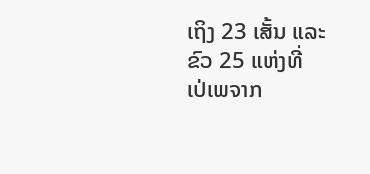ເຖິງ 23 ເສັ້ນ ແລະຂົວ 25 ແຫ່ງທີ່
ເປ່ເພຈາກ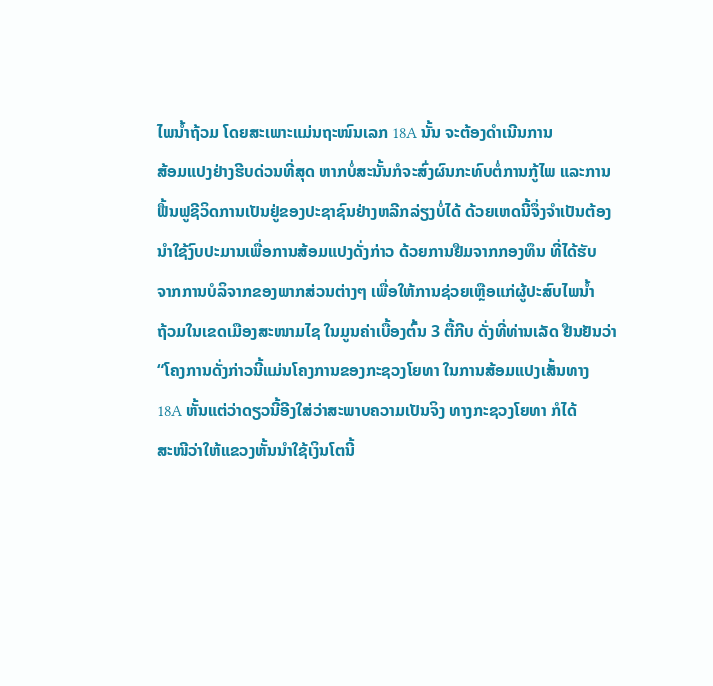ໄພນ້ຳຖ້ວມ ໂດຍສະເພາະແມ່ນຖະໜົນເລກ 18A ນັ້ນ ຈະຕ້ອງດຳເນີນການ
ສ້ອມແປງຢ່າງຮີບດ່ວນທີ່ສຸດ ຫາກບໍ່ສະນັ້ນກໍຈະສົ່ງຜົນກະທົບຕໍ່ການກູ້ໄພ ແລະການ
ຟື້ນຟູຊີວິດການເປັນຢູ່ຂອງປະຊາຊົນຢ່າງຫລີກລ່ຽງບໍ່ໄດ້ ດ້ວຍເຫດນີ້ຈຶ່ງຈຳເປັນຕ້ອງ
ນຳໃຊ້ງົບປະມານເພື່ອການສ້ອມແປງດັ່ງກ່າວ ດ້ວຍການຢືມຈາກກອງທຶນ ທີ່ໄດ້ຮັບ
ຈາກການບໍລິຈາກຂອງພາກສ່ວນຕ່າງໆ ເພື່ອໃຫ້ການຊ່ວຍເຫຼືອແກ່ຜູ້ປະສົບໄພນ້ຳ
ຖ້ວມໃນເຂດເມືອງສະໜາມໄຊ ໃນມູນຄ່າເບື້ອງຕົ້ນ 3 ຕື້ກີບ ດັ່ງທີ່ທ່ານເລັດ ຢືນຢັນວ່າ
“ໂຄງການດັ່ງກ່າວນີ້ແມ່ນໂຄງການຂອງກະຊວງໂຍທາ ໃນການສ້ອມແປງເສັ້ນທາງ
18A ຫັ້ນແຕ່ວ່າດຽວນີ້ອີງໃສ່ວ່າສະພາບຄວາມເປັນຈິງ ທາງກະຊວງໂຍທາ ກໍໄດ້
ສະໜີວ່າໃຫ້ແຂວງຫັ້ນນຳໃຊ້ເງິນໂຕນີ້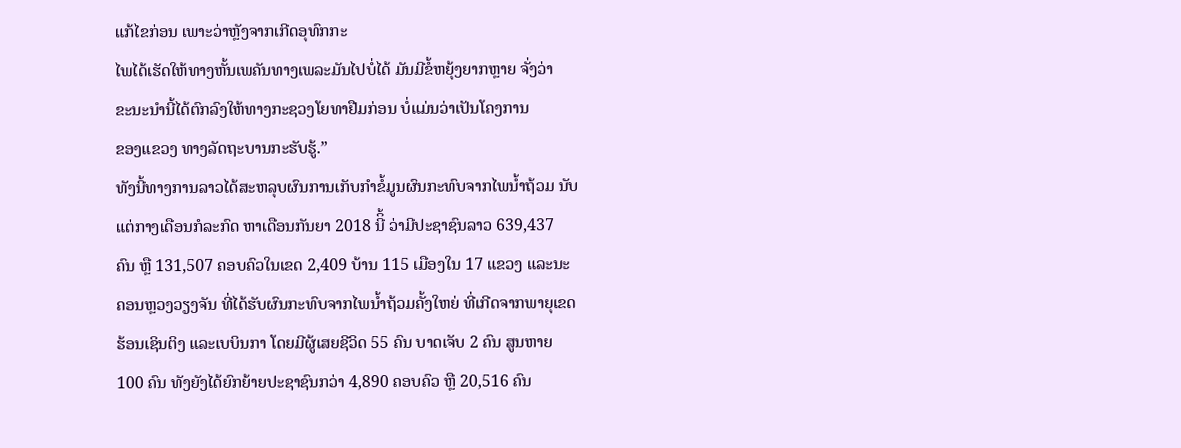ແກ້ໄຂກ່ອນ ເພາະວ່າຫຼັງຈາກເກີດອຸທົກກະ
ໄພໄດ້ເຮັດໃຫ້ທາງຫັ້ນເພຄັນທາງເພລະມັນໄປບໍ່ໄດ້ ມັນມີຂໍ້ຫຍຸ້ງຍາກຫຼາຍ ຈັ່ງວ່າ
ຂະນະນຳນີ້ໄດ້ຕົກລົງໃຫ້ທາງກະຊວງໂຍທາຢືມກ່ອນ ບໍ່ແມ່ນວ່າເປັນໂຄງການ
ຂອງແຂວງ ທາງລັດຖະບານກະຮັບຮູ້.”
ທັງນີ້ທາງການລາວໄດ້ສະຫລຸບຜົນການເກັບກຳຂໍ້ມູນຜົນກະທົບຈາກໄພນ້ຳຖ້ວມ ນັບ
ແຕ່ກາງເດືອນກໍລະກົດ ຫາເດືອນກັນຍາ 2018 ນີິ້ ວ່າມີປະຊາຊົນລາວ 639,437
ຄົນ ຫຼື 131,507 ຄອບຄົວໃນເຂດ 2,409 ບ້ານ 115 ເມືອງໃນ 17 ແຂວງ ແລະນະ
ຄອນຫຼວງວຽງຈັນ ທີ່ໄດ້ຮັບຜົນກະທົບຈາກໄພນ້ຳຖ້ວມຄັ້ງໃຫຍ່ ທີ່ເກີດຈາກພາຍຸເຂດ
ຮ້ອນເຊິນຕິງ ແລະເບບິນກາ ໂດຍມີຜູ້ເສຍຊີວິດ 55 ຄົນ ບາດເຈັບ 2 ຄົນ ສູນຫາຍ
100 ຄົນ ທັງຍັງໄດ້ຍົກຍ້າຍປະຊາຊົນກວ່າ 4,890 ຄອບຄົວ ຫຼື 20,516 ຄົນ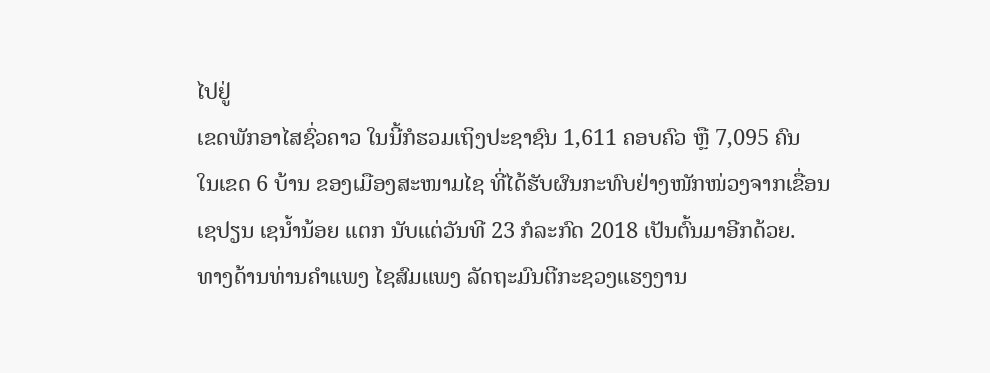ໄປຢູ່
ເຂດພັກອາໄສຊົ່ວຄາວ ໃນນີ້ກໍຮວມເຖິງປະຊາຊົນ 1,611 ຄອບຄົວ ຫຼື 7,095 ຄົນ
ໃນເຂດ 6 ບ້ານ ຂອງເມືອງສະໜາມໄຊ ທີ່ໄດ້ຮັບຜົນກະທົບຢ່າງໜັກໜ່ວງຈາກເຂື່ອນ
ເຊປຽນ ເຊນ້ຳນ້ອຍ ແຕກ ນັບແຕ່ວັນທີ 23 ກໍລະກົດ 2018 ເປັນຕົ້ນມາອີກດ້ວຍ.
ທາງດ້ານທ່ານຄຳແພງ ໄຊສົມແພງ ລັດຖະມົນຕີກະຊວງແຮງງານ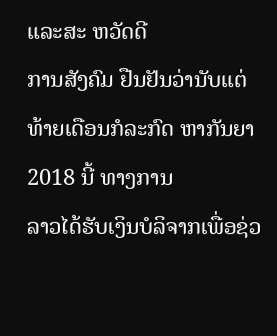ແລະສະ ຫວັດດີ
ການສັງຄົມ ຢືນຢັນວ່ານັບແຕ່ທ້າຍເດືອນກໍລະກົດ ຫາກັນຍາ 2018 ນີ້ ທາງການ
ລາວໄດ້ຮັບເງິນບໍລິຈາກເພື່ອຊ່ວ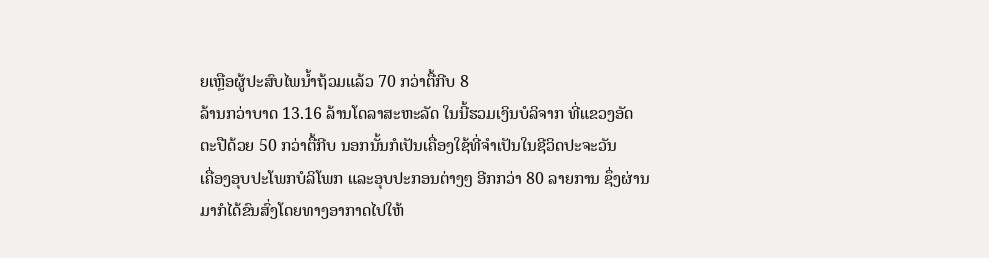ຍເຫຼືອຜູ້ປະສົບໄພນ້ຳຖ້ວມແລ້ວ 70 ກວ່າຕື້ກີບ 8
ລ້ານກວ່າບາດ 13.16 ລ້ານໂດລາສະຫະລັດ ໃນນີ້ຮວມເງິນບໍລິຈາກ ທີ່ແຂວງອັດ
ຕະປືດ້ວຍ 50 ກວ່າຕື້ກີບ ນອກນັ້ນກໍເປັນເຄື່ອງໃຊ້ທີ່ຈຳເປັນໃນຊີວິດປະຈະວັນ
ເຄື່ອງອຸບປະໂພກບໍລິໂພກ ແລະອຸບປະກອນຕ່າງໆ ອີກກວ່າ 80 ລາຍການ ຊຶ່ງຜ່ານ
ມາກໍໄດ້ຂົນສົ່ງໂດຍທາງອາກາດໄປໃຫ້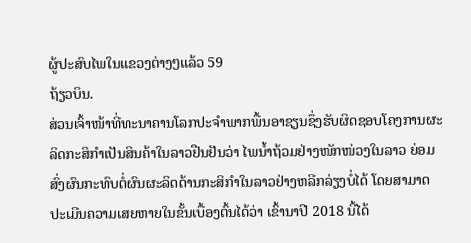ຜູ້ປະສົບໄພໃນແຂວງຕ່າງໆແລ້ວ 59
ຖ້ຽວບິນ.
ສ່ວນເຈົ້າໜ້າທີ່ທະນາຄານໂລກປະຈຳພາກພື້ນອາຊຽນຊຶ່ງຮັບຜິດຊອບໂຄງການຜະ
ລິດກະສິກຳເປັນສິນຄ້າໃນລາວຢືນຢັນວ່າ ໄພນ້ຳຖ້ວມຢ່າງໜັກໜ່ວງໃນລາວ ຍ່ອມ
ສົ່ງຜົນກະທົບຕໍ່ຜົນຜະລິດດ້ານກະສິກຳໃນລາວຢ່າງຫລີກລ່ຽງບໍ່ໄດ້ ໂດຍສາມາດ
ປະເມີນຄວາມເສຍຫາຍໃນຂັ້ນເບື້ອງຕົ້ນໄດ້ວ່າ ເຂົ້ານາປີ 2018 ນີ້ໄດ້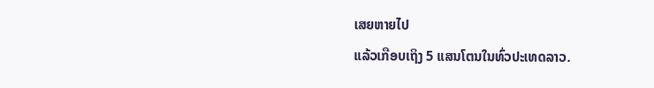ເສຍຫາຍໄປ
ແລ້ວເກືອບເຖິງ 5 ແສນໂຕນໃນທົ່ວປະເທດລາວ.